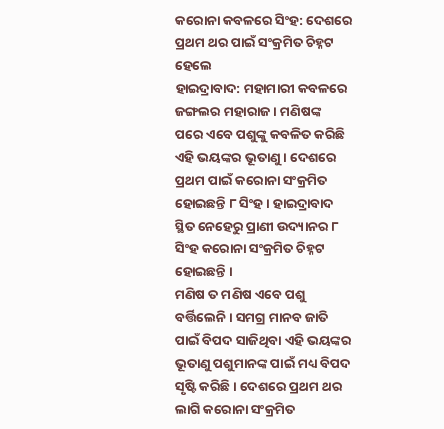କରୋନା କବଳରେ ସିଂହ: ଦେଶରେ ପ୍ରଥମ ଥର ପାଇଁ ସଂକ୍ରମିତ ଚିହ୍ନଟ ହେଲେ
ହାଇଦ୍ରାବାଦ: ମହାମାରୀ କବଳରେ ଜଙ୍ଗଲର ମହାରାଜ । ମଣିଷଙ୍କ ପରେ ଏବେ ପଶୁଙ୍କୁ କବଳିତ କରିଛି ଏହି ଭୟଙ୍କର ଭୂତାଣୁ । ଦେଶରେ ପ୍ରଥମ ପାଇଁ କରୋନା ସଂକ୍ରମିତ ହୋଇଛନ୍ତି ୮ ସିଂହ । ହାଇଦ୍ରାବାଦ ସ୍ଥିତ ନେହେରୁ ପ୍ରାଣୀ ଉଦ୍ୟାନର ୮ ସିଂହ କରୋନା ସଂକ୍ରମିତ ଚିହ୍ନଟ ହୋଇଛନ୍ତି ।
ମଣିଷ ତ ମଣିଷ ଏବେ ପଶୁ ବର୍ତ୍ତିଲେନି । ସମଗ୍ର ମାନବ ଜାତି ପାଇଁ ବିପଦ ସାଜିଥିବା ଏହି ଭୟଙ୍କର ଭୂତାଣୁ ପଶୁମାନଙ୍କ ପାଇଁ ମଧ୍ୟ ବିପଦ ସୃଷ୍ଟି କରିଛି । ଦେଶରେ ପ୍ରଥମ ଥର ଲାଗି କରୋନା ସଂକ୍ରମିତ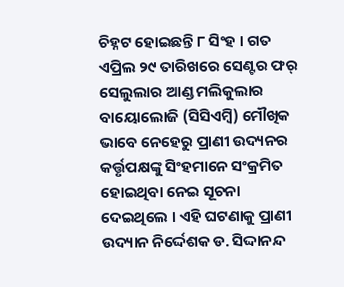ଚିହ୍ନଟ ହୋଇଛନ୍ତି ୮ ସିଂହ । ଗତ ଏପ୍ରିଲ ୨୯ ତାରିଖରେ ସେଣ୍ଟର ଫର୍ ସେଲୁଲାର ଆଣ୍ଡ ମଲିକୁଲାର ବାୟୋଲୋଜି (ସିସିଏମ୍ବି) ମୌଖିକ ଭାବେ ନେହେରୁ ପ୍ରାଣୀ ଉଦ୍ୟନର କର୍ତ୍ତୃପକ୍ଷଙ୍କୁ ସିଂହମାନେ ସଂକ୍ରମିତ ହୋଇଥିବା ନେଇ ସୂଚନା ଦେଇଥିଲେ । ଏହି ଘଟଣାକୁ ପ୍ରାଣୀ ଉଦ୍ୟାନ ନିର୍ଦ୍ଦେଶକ ଡ. ସିଦ୍ଦାନନ୍ଦ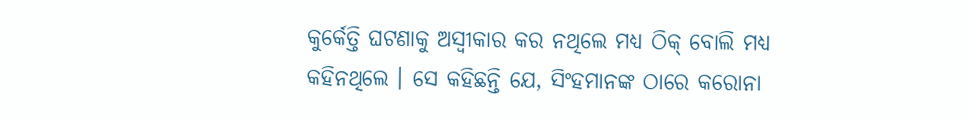କୁର୍କେତ୍ତି ଘଟଣାକୁ ଅସ୍ୱୀକାର କର ନଥିଲେ ମଧ୍ୟ ଠିକ୍ ବୋଲି ମଧ୍ୟ କହିନଥିଲେ । ସେ କହିଛନ୍ତି ଯେ, ସିଂହମାନଙ୍କ ଠାରେ କରୋନା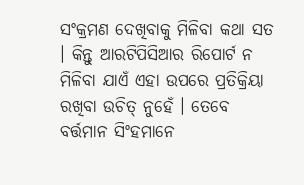ସଂକ୍ରମଣ ଦେଖିବାକୁ ମିଳିବା କଥା ସତ । କିନ୍ତୁ ଆରଟିପିସିଆର ରିପୋର୍ଟ ନ ମିଳିବା ଯାଏଁ ଏହା ଉପରେ ପ୍ରତିକ୍ରିୟା ରଖିବା ଉଚିତ୍ ନୁହେଁ । ତେବେ ବର୍ତ୍ତମାନ ସିଂହମାନେ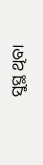ସୁସ୍ଥ ଥିବା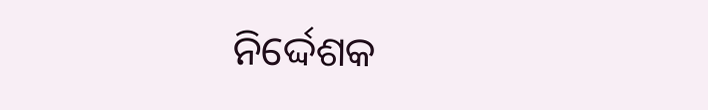ନିର୍ଦ୍ଦେଶକ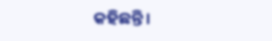କହିଛନ୍ତି ।